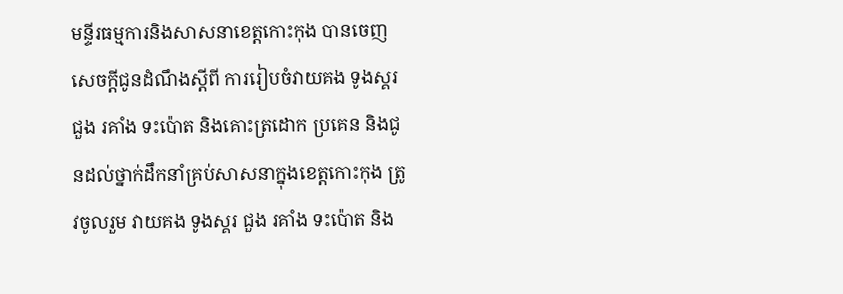មន្ទីរធម្មការនិងសាសនាខេត្តកោះកុង បានចេញសេចក្តីជូនដំណឹងស្តីពី ការរៀបចំវាយគង ទូងស្គរ ជួង រគាំង ទះប៉ោត និងគោះត្រដោក ប្រគេន និងជូនដល់ថ្នាក់ដឹកនាំគ្រប់សាសនាក្នុងខេត្តកោះកុង ត្រូវចូលរួម វាយគង ទូងស្គរ ជួង រគាំង ទះប៉ោត និង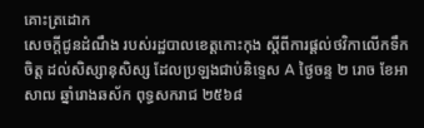គោះត្រដោក
សេចក្តីជូនដំណឹង របស់រដ្ឋបាលខេត្តកោះកុង ស្តីពីការផ្តល់ថវិកាលើកទឹកចិត្ត ដល់សិស្សានុសិស្ស ដែលប្រឡងជាប់និទ្ទេស A ថ្ងៃចន្ទ ២ រោច ខែអាសាឍ ឆ្នាំរោងឆស័ក ពុទ្ធសករាជ ២៥៦៨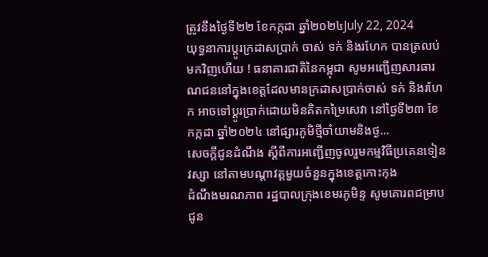ត្រូវនឹងថ្ងៃទី២២ ខែកក្កដា ឆ្នាំ២០២៤July 22, 2024
យុទ្ធនាការប្តូរក្រដាសប្រាក់ ចាស់ ទក់ និងរហែក បានត្រលប់មកវិញហើយ ! ធនាគារជាតិនៃកម្ពុជា សូមអញ្ជើញសារធារណជននៅក្នុងខេត្តដែលមានក្រដាសប្រាក់ចាស់ ទក់ និងរហែក អាចទៅប្តូរប្រាក់ដោយមិនគិតកម្រៃសេវា នៅថ្ងៃទី២៣ ខែកក្កដា ឆ្នាំ២០២៤ នៅផ្សារភូមិថ្មីចាំយាមនិងថ្ង...
សេចក្តីជូនដំណឹង ស្តីពីការអញ្ជើញចូលរួមកម្មវិធីប្រគេនទៀនវស្សា នៅតាមបណ្តាវត្តមួយចំនួនក្នុងខេត្តកោះកុង
ដំណឹងមរណភាព រដ្ឋបាលក្រុងខេមរភូមិន្ទ សូមគោរពជម្រាបជូន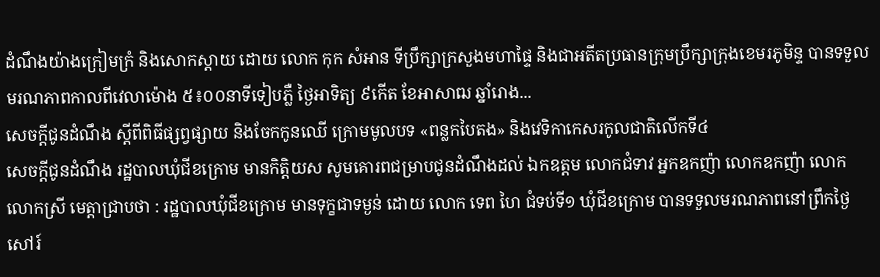ដំណឹងយ៉ាងក្រៀមក្រំ និងសោកស្តាយ ដោយ លោក កុក សំអាន ទីប្រឹក្សាក្រសួងមហាផ្ទៃ និងជាអតីតប្រធានក្រុមប្រឹក្សាក្រុងខេមរភូមិន្ទ បានទទួល មរណភាពកាលពីវេលាម៉ោង ៥៖០០នាទីទៀបភ្លឺ ថ្ងៃអាទិត្យ ៩កើត ខែអាសាឍ ឆ្នាំរោង...
សេចក្តីជូនដំណឹង ស្តីពីពិធីផ្សព្វផ្សាយ និងចែកកូនឈើ ក្រោមមូលបទ «ពន្លកបៃតង» និងវេទិកាកេសរកូលជាតិលើកទី៤
សេចក្តីជូនដំណឹង រដ្ឋបាលឃុំជីខក្រោម មានកិត្តិយស សូមគោរពជម្រាបជូនដំណឹងដល់ ឯកឧត្តម លោកជំទាវ អ្នកឧកញ៉ា លោកឧកញ៉ា លោក លោកស្រី មេត្តាជ្រាបថា : រដ្ឋបាលឃុំជីខក្រោម មានទុក្ខជាទម្ងន់ ដោយ លោក ទេព ហៃ ជំទប់ទី១ ឃុំជីខក្រោម បានទទួលមរណភាពនៅព្រឹកថ្ងៃសៅរ៍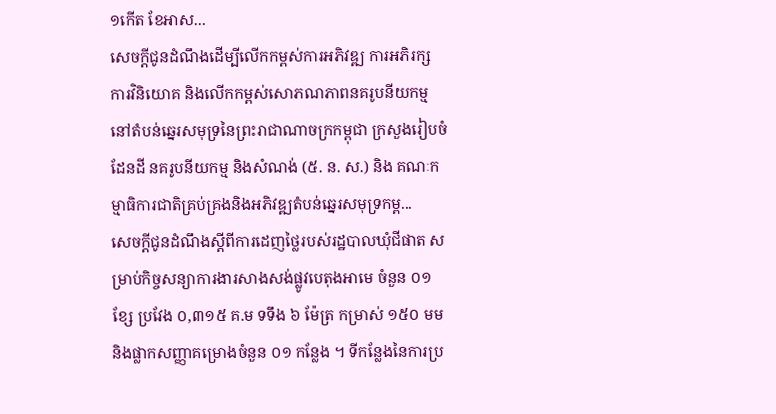១កើត ខែអាស...
សេចក្តីជូនដំណឹងដើម្បីលើកកម្ពស់ការអភិវឌ្ឍ ការអភិរក្ស ការវិនិយោគ និងលើកកម្ពស់សោភណភាពនគរូបនីយកម្ម នៅតំបន់ឆ្នេរសមុទ្រនៃព្រះរាជាណាចក្រកម្ពុជា ក្រសួងរៀបចំដែនដី នគរូបនីយកម្ម និងសំណង់ (៥. ន. ស.) និង គណៈកម្មាធិការជាតិគ្រប់គ្រងនិងអភិវឌ្ឍតំបន់ឆ្នេរសមុទ្រកម្ព...
សេចក្ដីជូនដំណឹងស្ដីពីការដេញថ្លៃរបស់រដ្ឋបាលឃុំជីផាត សម្រាប់កិច្ចសន្យាការងារសាងសង់ផ្លូវបេតុងអាមេ ចំនួន ០១ ខ្សែ ប្រវែង ០,៣១៥ គ.ម ទទឹង ៦ ម៉ែត្រ កម្រាស់ ១៥០ មម និងផ្លាកសញ្ញាគម្រោងចំនួន ០១ កន្លែង ។ ទីកន្លែងនៃការប្រ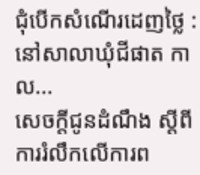ជុំបើកសំណើរដេញថ្លៃ : នៅសាលាឃុំជីផាត កាល...
សេចក្តីជូនដំណឹង ស្តីពី ការរំលឹកលើការព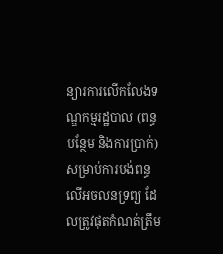ន្យារការលើកលែងទណ្ឌកម្មរដ្ឋបាល (ពន្ធបន្ថែម និងការប្រាក់) សម្រាប់ការបង់ពន្ធលើអចលនទ្រព្យ ដែលត្រូវផុតកំណត់ត្រឹម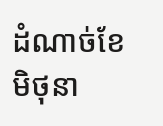ដំណាច់ខែមិថុនា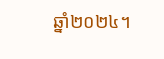ឆ្នាំ២០២៤។